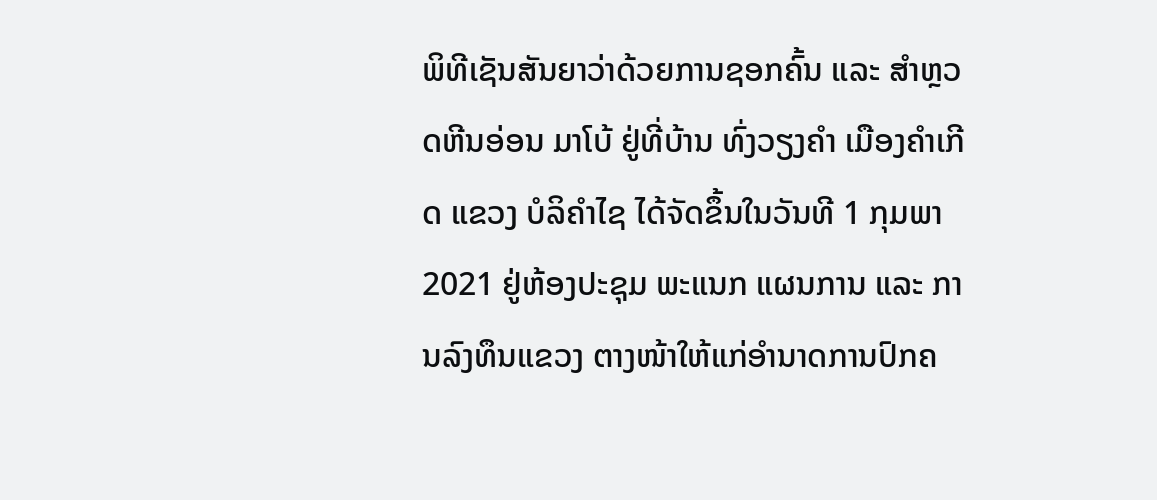ພິທີເຊັນສັນຍາວ່າດ້ວຍການຊອກຄົ້ນ ແລະ ສໍາຫຼວດຫີນອ່ອນ ມາໂບ້ ຢູ່ທີ່ບ້ານ ທົ່ງວຽງຄໍາ ເມືອງຄໍາເກີດ ແຂວງ ບໍລິຄໍາໄຊ ໄດ້ຈັດຂຶ້ນໃນວັນທີ 1 ກຸມພາ 2021 ຢູ່ຫ້ອງປະຊຸມ ພະແນກ ແຜນການ ແລະ ການລົງທຶນແຂວງ ຕາງໜ້າໃຫ້ແກ່ອໍານາດການປົກຄ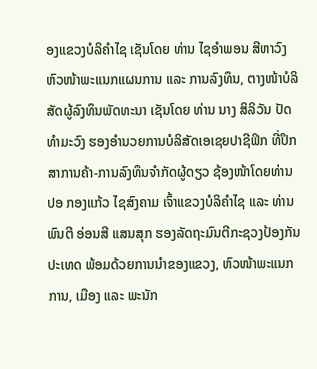ອງແຂວງບໍລິຄຳໄຊ ເຊັນໂດຍ ທ່ານ ໄຊອຳພອນ ສີຫາວົງ ຫົວໜ້າພະແນກແຜນການ ແລະ ການລົງທຶນ, ຕາງໜ້າບໍລິສັດຜູ້ລົງທຶນພັດທະນາ ເຊັນໂດຍ ທ່ານ ນາງ ສິລິວັນ ປັດທຳມະວົງ ຮອງອຳນວຍການບໍລິສັດເອເຊຍປາຊີຟິກ ທີ່ປຶກສາການຄ້າ-ການລົງທຶນຈຳກັດຜູ້ດຽວ ຊ້ອງໜ້າໂດຍທ່ານ ປອ ກອງແກ້ວ ໄຊສົງຄາມ ເຈົ້າແຂວງບໍລິຄໍາໄຊ ແລະ ທ່ານ ພົນຕີ ອ່ອນສີ ແສນສຸກ ຮອງລັດຖະມົນຕີກະຊວງປ້ອງກັນປະເທດ ພ້ອມດ້ວຍການນຳຂອງແຂວງ, ຫົວໜ້າພະແນກການ, ເມືອງ ແລະ ພະນັກ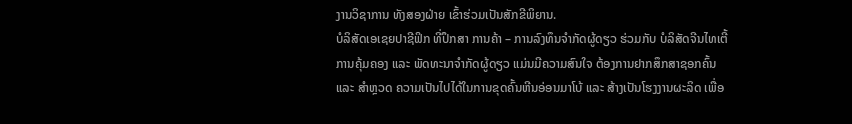ງານວິຊາການ ທັງສອງຝ່າຍ ເຂົ້າຮ່ວມເປັນສັກຂີພິຍານ.
ບໍລິສັດເອເຊຍປາຊີຟິກ ທີ່ປຶກສາ ການຄ້າ – ການລົງທຶນຈໍາກັດຜູ້ດຽວ ຮ່ວມກັບ ບໍລິສັດຈີນໄທເຕີ້ ການຄຸ້ມຄອງ ແລະ ພັດທະນາຈໍາກັດຜູ້ດຽວ ແມ່ນມີຄວາມສົນໃຈ ຕ້ອງການຢາກສຶກສາຊອກຄົ້ນ ແລະ ສໍາຫຼວດ ຄວາມເປັນໄປໄດ້ໃນການຂຸດຄົ້ນຫີນອ່ອນມາໂບ້ ແລະ ສ້າງເປັນໂຮງງານຜະລິດ ເພື່ອ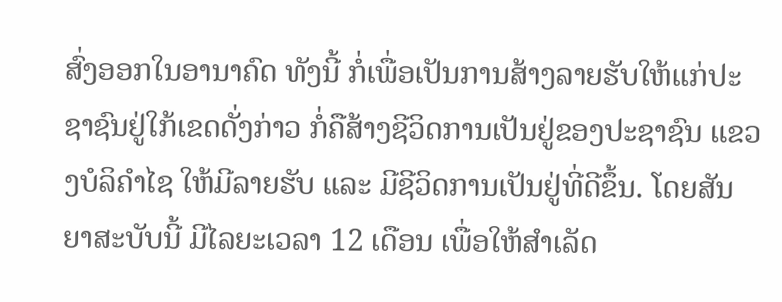ສົ່ງອອກໃນອານາຄົດ ທັງນີ້ ກໍ່ເພື່ອເປັນການສ້າງລາຍຮັບໃຫ້ແກ່ປະຊາຊົນຢູ່ໃກ້ເຂດດັ່ງກ່າວ ກໍ່ຄືສ້າງຊີວິດການເປັນຢູ່ຂອງປະຊາຊົນ ແຂວງບໍລິຄໍາໄຊ ໃຫ້ມີລາຍຮັບ ແລະ ມີຊີວິດການເປັນຢູ່ທີ່ດີຂຶ້ນ. ໂດຍສັນຍາສະບັບນີ້ ມີໄລຍະເວລາ 12 ເດືອນ ເພື່ອໃຫ້ສຳເລັດ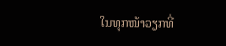ໃນທຸກໜ້າວຽກທີ່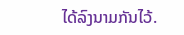ໄດ້ລົງນາມກັນໄວ້.